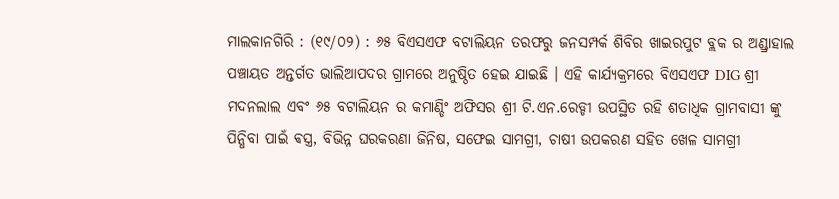ମାଲକାନଗିରି : (୧୯/୦୨) : ୬୫ ବିଏସଏଫ ବଟାଲିୟନ ତରଫରୁ ଜନସମ୍ପର୍କ ଶିବିର ଖାଇରପୁଟ ବ୍ଲକ ର ଅଣ୍ଡ୍ରାହାଲ ପଞ୍ଚାୟତ ଅନ୍ତର୍ଗତ ଭାଲିଆପଦର ଗ୍ରାମରେ ଅନୁଷ୍ଠିତ ହେଇ ଯାଇଛି । ଏହି କାର୍ଯ୍ୟକ୍ରମରେ ବିଏସଏଫ DIG ଶ୍ରୀ ମଦନଲାଲ ଏବଂ ୬୫ ବଟାଲିୟନ ର କମାଣ୍ଡିଂ ଅଫିସର ଶ୍ରୀ ଟି.ଏନ.ରେଡ୍ଡୀ ଉପସ୍ଥିତ ରହି ଶତାଧିକ ଗ୍ରାମବାସୀ ଙ୍କୁ ପିନ୍ଧିବା ପାଇଁ ଵସ୍ତ୍ର, ବିଭିନ୍ନ ଘରକରଣା ଜିନିଷ, ସଫେଇ ସାମଗ୍ରୀ, ଚାଷୀ ଉପକରଣ ସହିତ ଖେଳ ସାମଗ୍ରୀ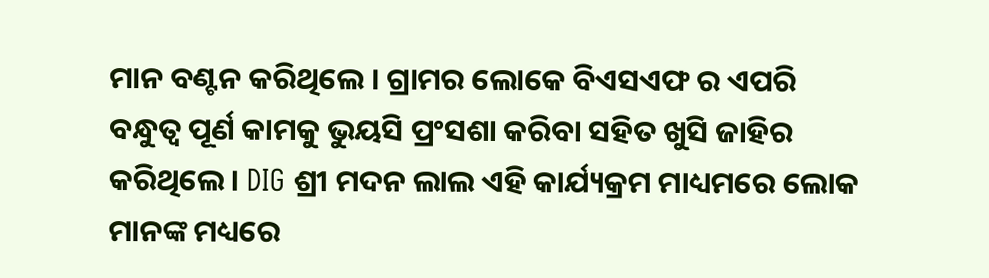ମାନ ବଣ୍ଟନ କରିଥିଲେ । ଗ୍ରାମର ଲୋକେ ବିଏସଏଫ ର ଏପରି ବନ୍ଧୁତ୍ୱ ପୂର୍ଣ କାମକୁ ଭୁୟସି ପ୍ରଂସଶା କରିବା ସହିତ ଖୁସି ଜାହିର କରିଥିଲେ । DIG ଶ୍ରୀ ମଦନ ଲାଲ ଏହି କାର୍ଯ୍ୟକ୍ରମ ମାଧ୍ୟମରେ ଲୋକ ମାନଙ୍କ ମଧ୍ୟରେ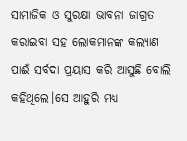ସାମାଜିକ ଓ ସୁରକ୍ଷା ଭାବନା ଜାଗ୍ରତ କରାଇବା ସହ ଲୋକମାନଙ୍କ କଲ୍ୟାଣ ପାଈଁ ସର୍ବଦା ପ୍ରୟାସ କରି ଆସୁଛି ବୋଲି କହିଥିଲେ।ସେ ଆହୁରି ମଧ୍ୟ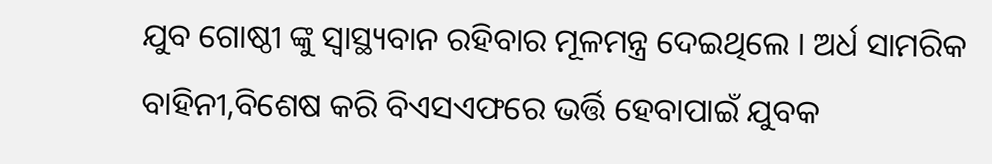ଯୁବ ଗୋଷ୍ଠୀ ଙ୍କୁ ସ୍ୱାସ୍ଥ୍ୟବାନ ରହିବାର ମୂଳମନ୍ତ୍ର ଦେଇଥିଲେ । ଅର୍ଧ ସାମରିକ ବାହିନୀ,ବିଶେଷ କରି ବିଏସଏଫରେ ଭର୍ତ୍ତି ହେବାପାଇଁ ଯୁବକ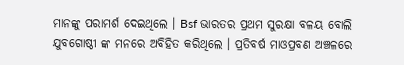ମାନଙ୍କୁ ପରାମର୍ଶ ଦେଇଥିଲେ । Bsf ଭାରତର ପ୍ରଥମ ସୁରକ୍ଷା ବଳୟ ବୋଲି ଯୁବଗୋଷ୍ଠୀ ଙ୍କ ମନରେ ଅବିହିତ କରିଥିଲେ । ପ୍ରତିବର୍ଷ ମାଓପ୍ରବଣ ଅଞ୍ଚଳରେ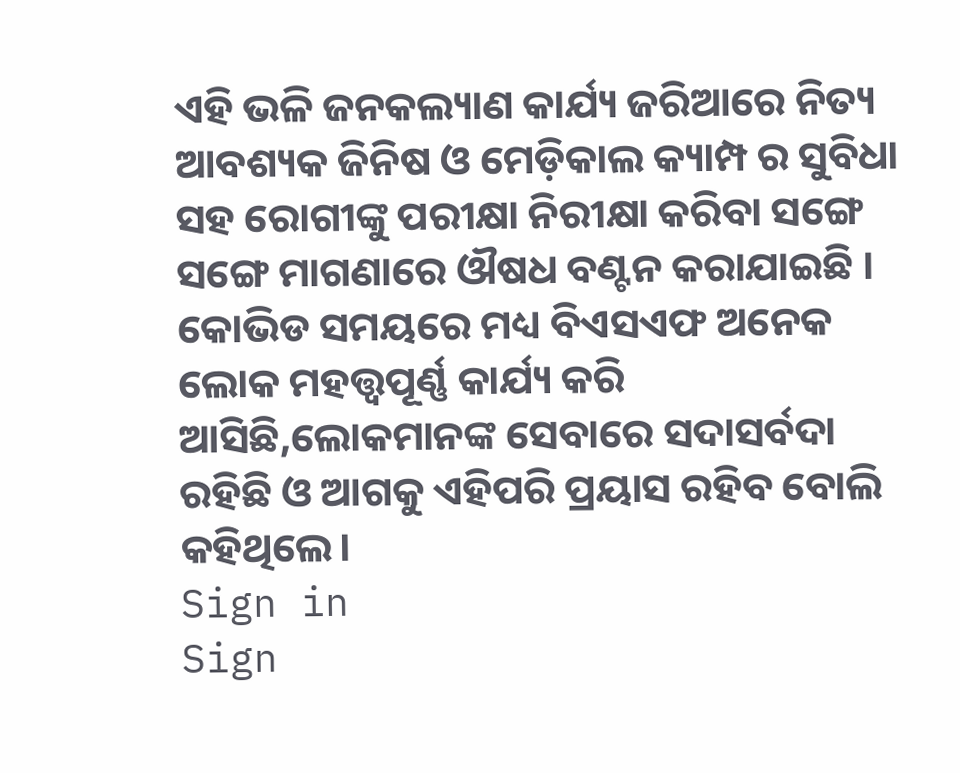ଏହି ଭଳି ଜନକଲ୍ୟାଣ କାର୍ଯ୍ୟ ଜରିଆରେ ନିତ୍ୟ ଆବଶ୍ୟକ ଜିନିଷ ଓ ମେଡ଼ିକାଲ କ୍ୟାମ୍ପ ର ସୁବିଧା ସହ ରୋଗୀଙ୍କୁ ପରୀକ୍ଷା ନିରୀକ୍ଷା କରିବା ସଙ୍ଗେ ସଙ୍ଗେ ମାଗଣାରେ ଔଷଧ ବଣ୍ଟନ କରାଯାଇଛି । କୋଭିଡ ସମୟରେ ମଧ୍ୟ ବିଏସଏଫ ଅନେକ ଲୋକ ମହତ୍ତ୍ୱପୂର୍ଣ୍ଣ କାର୍ଯ୍ୟ କରି ଆସିଛି,ଲୋକମାନଙ୍କ ସେବାରେ ସଦାସର୍ବଦା ରହିଛି ଓ ଆଗକୁ ଏହିପରି ପ୍ରୟାସ ରହିବ ବୋଲି କହିଥିଲେ।
Sign in
Sign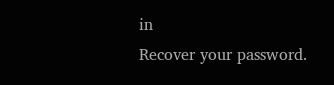in
Recover your password.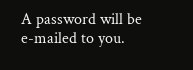A password will be e-mailed to you.